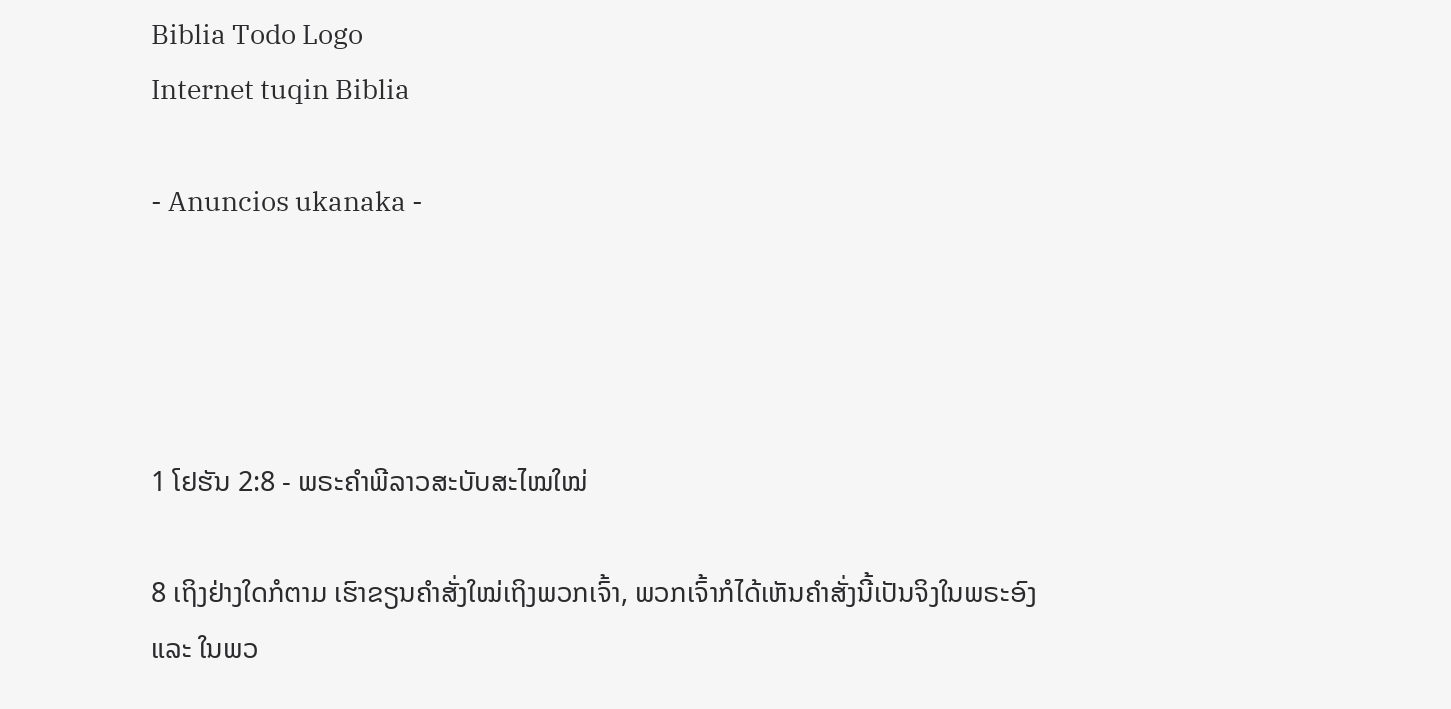Biblia Todo Logo
Internet tuqin Biblia

- Anuncios ukanaka -




1 ໂຢຮັນ 2:8 - ພຣະຄຳພີລາວສະບັບສະໄໝໃໝ່

8 ເຖິງຢ່າງໃດກໍຕາມ ເຮົາຂຽນຄຳສັ່ງໃໝ່ເຖິງພວກເຈົ້າ, ພວກເຈົ້າກໍໄດ້ເຫັນຄຳສັ່ງນີ້ເປັນຈິງໃນພຣະອົງ ແລະ ໃນພວ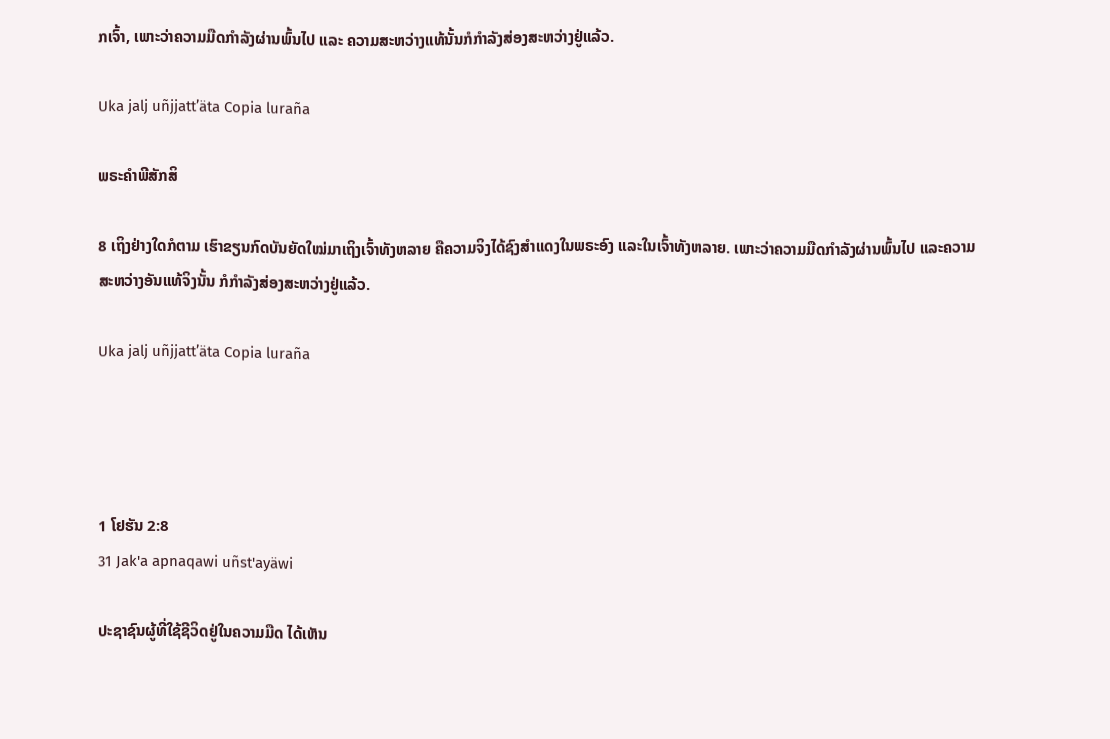ກເຈົ້າ, ເພາະວ່າຄວາມມືດກຳລັງຜ່ານພົ້ນໄປ ແລະ ຄວາມສະຫວ່າງແທ້ນັ້ນກໍກຳລັງສ່ອງສະຫວ່າງຢູ່ແລ້ວ.

Uka jalj uñjjattʼäta Copia luraña

ພຣະຄຳພີສັກສິ

8 ເຖິງຢ່າງໃດກໍຕາມ ເຮົາຂຽນກົດບັນຍັດໃໝ່ມາເຖິງເຈົ້າທັງຫລາຍ ຄືຄວາມຈິງໄດ້ຊົງສຳແດງໃນພຣະອົງ ແລະໃນເຈົ້າທັງຫລາຍ. ເພາະວ່າຄວາມມືດກຳລັງຜ່ານພົ້ນໄປ ແລະຄວາມສະຫວ່າງອັນແທ້ຈິງນັ້ນ ກໍກຳລັງສ່ອງສະຫວ່າງຢູ່ແລ້ວ.

Uka jalj uñjjattʼäta Copia luraña




1 ໂຢຮັນ 2:8
31 Jak'a apnaqawi uñst'ayäwi

ປະຊາຊົນຜູ້ທີ່ໃຊ້ຊີວິດຢູ່ໃນຄວາມມືດ ໄດ້ເຫັນ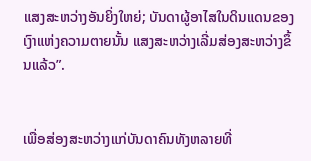ແສງສະຫວ່າງອັນຍິ່ງໃຫຍ່; ບັນດາຜູ້ອາໄສໃນດິນແດນຂອງເງົາແຫ່ງຄວາມຕາຍນັ້ນ ແສງສະຫວ່າງເລີ່ມສ່ອງສະຫວ່າງຂຶ້ນແລ້ວ”.


ເພື່ອສ່ອງສະຫວ່າງແກ່ບັນດາຄົນທັງຫລາຍທີ່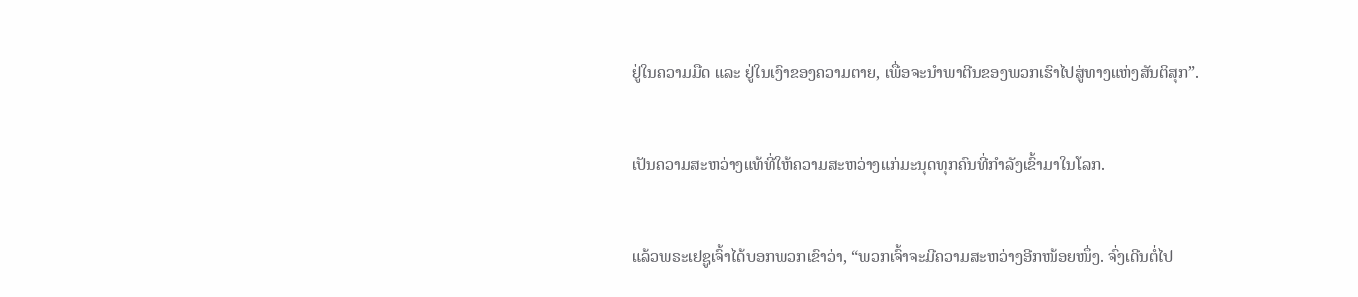ຢູ່ໃນຄວາມມືດ ແລະ ຢູ່ໃນເງົາຂອງຄວາມຕາຍ, ເພື່ອຈະນຳພາຕີນຂອງພວກເຮົາໄປສູ່ທາງແຫ່ງສັນຕິສຸກ”.


ເປັນຄວາມສະຫວ່າງແທ້ທີ່ໃຫ້ຄວາມສະຫວ່າງແກ່ມະນຸດທຸກຄົນທີ່ກຳລັງເຂົ້າມາໃນໂລກ.


ແລ້ວພຣະເຢຊູເຈົ້າໄດ້ບອກພວກເຂົາວ່າ, “ພວກເຈົ້າຈະມີຄວາມສະຫວ່າງອີກໜ້ອຍໜຶ່ງ. ຈົ່ງເດີນຕໍ່ໄປ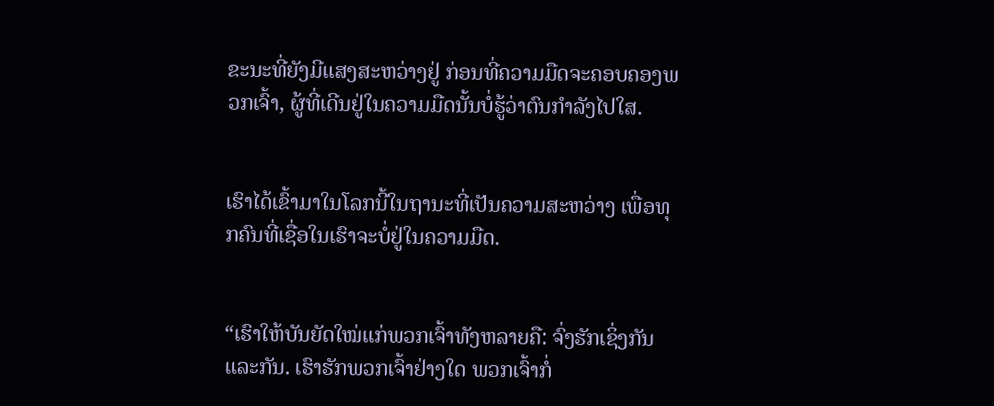ຂະນະທີ່ຍັງມີແສງສະຫວ່າງຢູ່ ກ່ອນທີ່ຄວາມມືດຈະຄອບຄອງພວກເຈົ້າ, ຜູ້ທີ່ເດີນຢູ່ໃນຄວາມມືດນັ້ນບໍ່ຮູ້ວ່າຕົນກຳລັງໄປໃສ.


ເຮົາໄດ້ເຂົ້າມາໃນໂລກນີ້ໃນຖານະທີ່ເປັນຄວາມສະຫວ່າງ ເພື່ອທຸກຄົນທີ່ເຊື່ອໃນເຮົາຈະບໍ່ຢູ່ໃນຄວາມມືດ.


“ເຮົາໃຫ້ບັນຍັດໃໝ່ແກ່ພວກເຈົ້າທັງຫລາຍຄື: ຈົ່ງຮັກເຊິ່ງກັນແລະກັນ. ເຮົາຮັກພວກເຈົ້າຢ່າງໃດ ພວກເຈົ້າກໍ່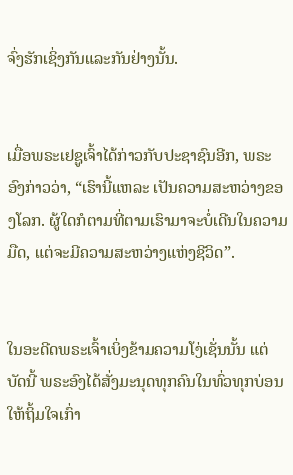ຈົ່ງຮັກເຊິ່ງກັນແລະກັນຢ່າງນັ້ນ.


ເມື່ອພຣະເຢຊູເຈົ້າໄດ້ກ່າວກັບປະຊາຊົນອີກ, ພຣະອົງກ່າວວ່າ, “ເຮົານີ້ແຫລະ ເປັນຄວາມສະຫວ່າງຂອງໂລກ. ຜູ້ໃດກໍຕາມທີ່ຕາມເຮົາມາຈະບໍ່ເດີນໃນຄວາມມືດ, ແຕ່ຈະມີຄວາມສະຫວ່າງແຫ່ງຊີວິດ”.


ໃນອະດີດພຣະເຈົ້າເບິ່ງຂ້າມຄວາມໂງ່ເຊັ່ນນັ້ນ ແຕ່ບັດນີ້ ພຣະອົງໄດ້ສັ່ງມະນຸດທຸກຄົນໃນທົ່ວທຸກບ່ອນໃຫ້ຖິ້ມໃຈເກົ່າ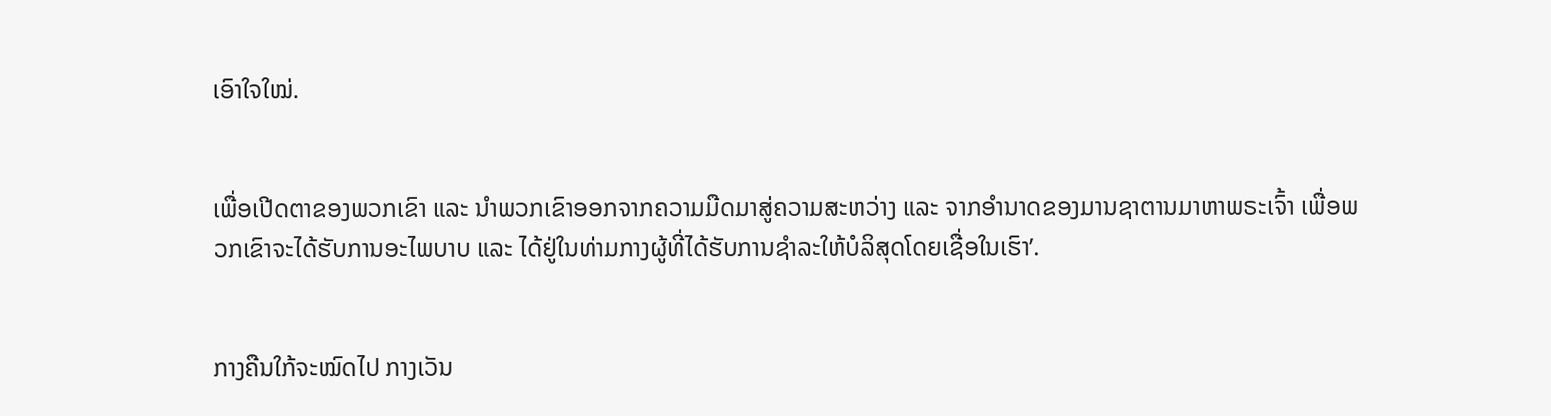ເອົາໃຈໃໝ່.


ເພື່ອເປີດຕາຂອງພວກເຂົາ ແລະ ນຳພວກເຂົາອອກຈາກຄວາມມືດມາສູ່ຄວາມສະຫວ່າງ ແລະ ຈາກອຳນາດຂອງມານຊາຕານມາຫາພຣະເຈົ້າ ເພື່ອພວກເຂົາຈະໄດ້ຮັບການອະໄພບາບ ແລະ ໄດ້ຢູ່ໃນທ່າມກາງຜູ້ທີ່ໄດ້ຮັບການຊຳລະໃຫ້ບໍລິສຸດໂດຍເຊື່ອໃນເຮົາ’.


ກາງຄືນໃກ້ຈະໝົດໄປ ກາງເວັນ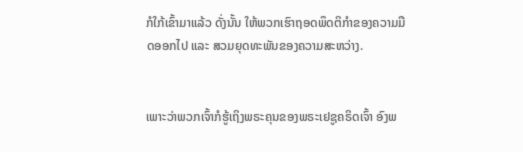ກໍໃກ້ເຂົ້າມາແລ້ວ ດັ່ງນັ້ນ ໃຫ້ພວກເຮົາຖອດພຶດຕິກຳຂອງຄວາມມືດອອກໄປ ແລະ ສວມຍຸດທະພັນຂອງຄວາມສະຫວ່າງ.


ເພາະວ່າພວກເຈົ້າກໍຮູ້ເຖິງພຣະຄຸນຂອງພຣະເຢຊູຄຣິດເຈົ້າ ອົງພ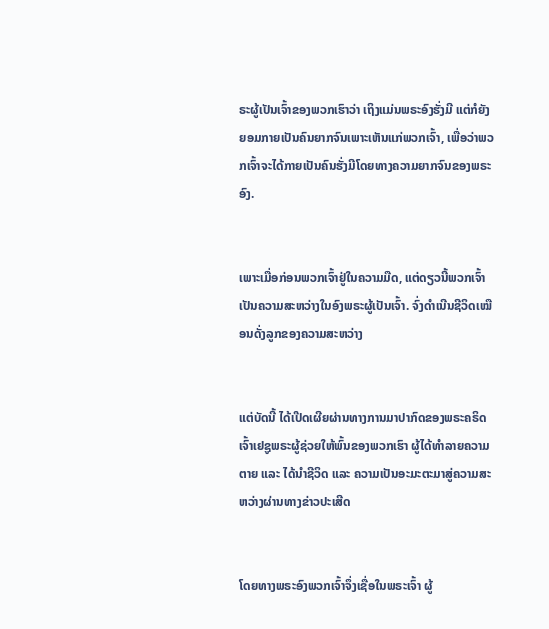ຣະຜູ້ເປັນເຈົ້າຂອງພວກເຮົາວ່າ ເຖິງແມ່ນພຣະອົງຮັ່ງມີ ແຕ່ກໍຍັງຍອມກາຍເປັນຄົນຍາກຈົນເພາະເຫັນແກ່ພວກເຈົ້າ, ເພື່ອວ່າພວກເຈົ້າຈະໄດ້ກາຍເປັນຄົນຮັ່ງມີໂດຍທາງຄວາມຍາກຈົນຂອງພຣະອົງ.


ເພາະເມື່ອກ່ອນພວກເຈົ້າຢູ່ໃນຄວາມມືດ, ແຕ່ດຽວນີ້ພວກເຈົ້າເປັນຄວາມສະຫວ່າງໃນອົງພຣະຜູ້ເປັນເຈົ້າ. ຈົ່ງດຳເນີນຊີວິດເໝືອນດັ່ງລູກຂອງຄວາມສະຫວ່າງ


ແຕ່ບັດນີ້ ໄດ້ເປີດເຜີຍຜ່ານທາງການມາປາກົດຂອງພຣະຄຣິດເຈົ້າເຢຊູພຣະຜູ້ຊ່ວຍໃຫ້ພົ້ນຂອງພວກເຮົາ ຜູ້ໄດ້ທຳລາຍຄວາມຕາຍ ແລະ ໄດ້ນຳຊີວິດ ແລະ ຄວາມເປັນອະມະຕະມາສູ່ຄວາມສະຫວ່າງຜ່ານທາງຂ່າວປະເສີດ


ໂດຍທາງພຣະອົງພວກເຈົ້າຈຶ່ງເຊື່ອໃນພຣະເຈົ້າ ຜູ້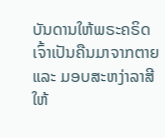ບັນດານໃຫ້ພຣະຄຣິດເຈົ້າເປັນຄືນມາຈາກຕາຍ ແລະ ມອບສະຫງ່າລາສີໃຫ້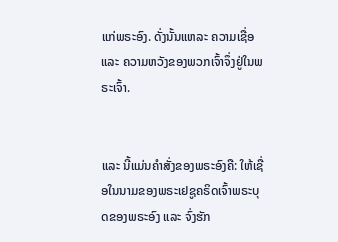ແກ່ພຣະອົງ. ດັ່ງນັ້ນແຫລະ ຄວາມເຊື່ອ ແລະ ຄວາມຫວັງຂອງພວກເຈົ້າຈຶ່ງຢູ່ໃນພຣະເຈົ້າ.


ແລະ ນີ້ແມ່ນຄຳສັ່ງຂອງພຣະອົງຄື: ໃຫ້ເຊື່ອໃນນາມຂອງພຣະເຢຊູຄຣິດເຈົ້າພຣະບຸດຂອງພຣະອົງ ແລະ ຈົ່ງຮັກ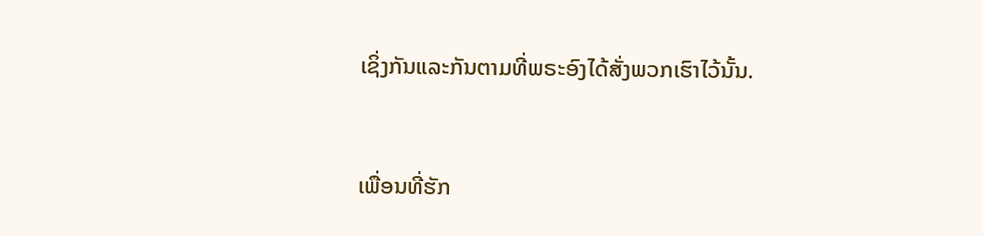ເຊິ່ງກັນແລະກັນຕາມທີ່ພຣະອົງໄດ້ສັ່ງພວກເຮົາໄວ້ນັ້ນ.


ເພື່ອນທີ່ຮັກ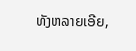ທັງຫລາຍເອີຍ,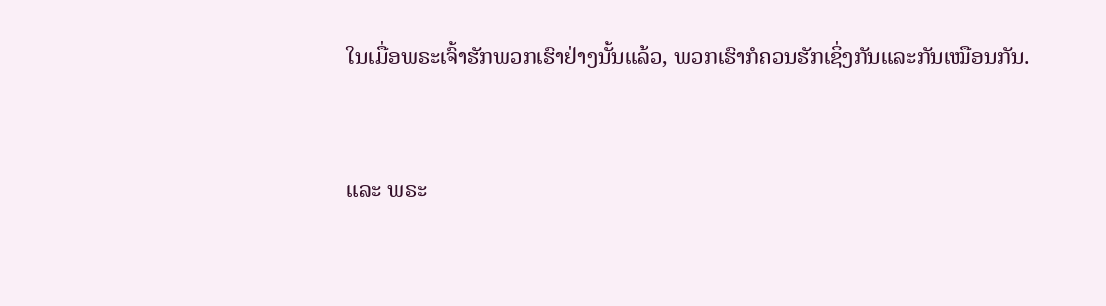ໃນເມື່ອພຣະເຈົ້າຮັກພວກເຮົາຢ່າງນັ້ນແລ້ວ, ພວກເຮົາກໍຄວນຮັກເຊິ່ງກັນແລະກັນເໝືອນກັນ.


ແລະ ພຣະ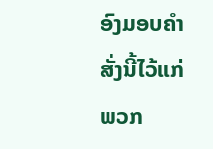ອົງມອບຄຳສັ່ງນີ້ໄວ້ແກ່ພວກ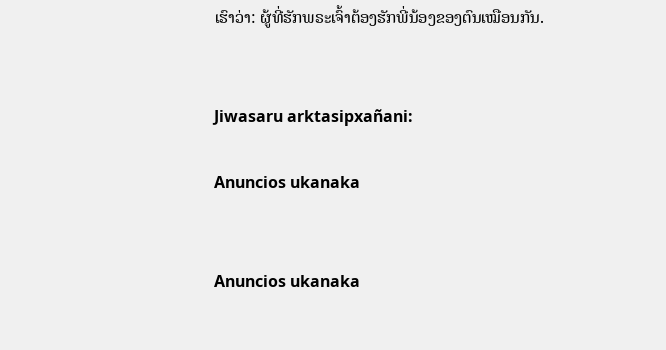ເຮົາວ່າ: ຜູ້ທີ່ຮັກພຣະເຈົ້າຕ້ອງຮັກພີ່ນ້ອງຂອງຕົນເໝືອນກັນ.


Jiwasaru arktasipxañani:

Anuncios ukanaka


Anuncios ukanaka